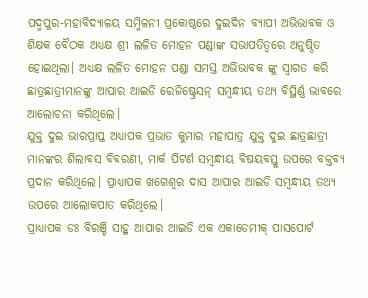ପଦ୍ମପୁର-ମହାବିଦ୍ୟାଳୟ ସମ୍ମିଳନୀ ପ୍ରକୋଷ୍ଠରେ ଦୁଇଦିନ ବ୍ୟାପୀ ଅଭିଭାବକ ଓ ଶିକ୍ଷକ ବୈଠକ ଅଧ୍ୟକ୍ଷ ଶ୍ରୀ ଲଳିତ ମୋହନ ପଣ୍ଡାଙ୍କ ସଭାପତିତ୍ବରେ ଅନୁଷ୍ଠିତ ହୋଇଥିଲା। ଅଧ୍ୟକ୍ଷ ଲଳିତ ମୋହନ ପଣ୍ଡା ସମସ୍ତ ଅଭିଭାବକ ଙ୍କୁ ସ୍ଵାଗତ କରି ଛାତ୍ରଛାତ୍ରୀମାନଙ୍କୁ ଆପାର ଆଇଡି ରେଜିଷ୍ଟ୍ରେସନ୍ ସମ୍ବନ୍ଧୀୟ ତଥ୍ୟ ବିସ୍ଥିର୍ଣ୍ଣ ଭାବରେ ଆଲୋଚନା କରିଥିଲେ।
ଯୁକ୍ତ ଦୁଇ ଭାରପ୍ରାପ୍ତ ଅଧ୍ୟାପକ ପ୍ରଭାତ କୁମାର ମହାପାତ୍ର ଯୁକ୍ତ ଦୁଇ ଛାତ୍ରଛାତ୍ରୀ ମାନଙ୍କର ଶିଲାବସ ବିବରଣୀ, ମାର୍କ ପିଟର୍ଣ ସମ୍ବନ୍ଧୀୟ ବିଷୟବସ୍ତୁ ଉପରେ ବକ୍ତବ୍ୟ ପ୍ରଦାନ କରିଥିଲେ। ପ୍ରାଧ୍ୟାପକ ଖଗେଶ୍ବର ଦାସ ଆପାର ଆଇଡି ସମ୍ବନ୍ଧୀୟ ତଥ୍ୟ ଉପରେ ଆଲୋକପାତ କରିଥିଲେ।
ପ୍ରାଧ୍ୟାପକ ଡଃ ବିରଞ୍ଚି ସାହୁ ଆପାର ଆଇଡି ଏକ ଏକାଡେମୀକ୍ ପାସପୋର୍ଟ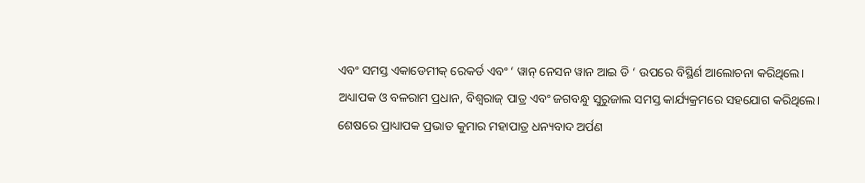ଏବଂ ସମସ୍ତ ଏକାଡେମୀକ୍ ରେକର୍ଡ ଏବଂ ‘ ୱାନ୍ ନେସନ ୱାନ ଆଇ ଡି ‘ ଉପରେ ବିସ୍ଥିର୍ଣ ଆଲୋଚନା କରିଥିଲେ।
ଅଧ୍ୟାପକ ଓ ବଳରାମ ପ୍ରଧାନ, ବିଶ୍ୱରାଜ୍ ପାତ୍ର ଏବଂ ଜଗବନ୍ଧୁ ସୁରୁଜାଲ ସମସ୍ତ କାର୍ଯ୍ୟକ୍ରମରେ ସହଯୋଗ କରିଥିଲେ। ଶେଷରେ ପ୍ରାଧ୍ୟାପକ ପ୍ରଭାତ କୁମାର ମହାପାତ୍ର ଧନ୍ୟବାଦ ଅର୍ପଣ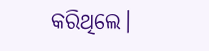କରିଥିଲେ।